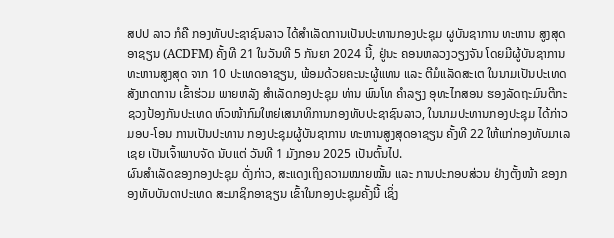ສປປ ລາວ ກໍຄື ກອງທັບປະຊາຊົນລາວ ໄດ້ສຳເລັດການເປັນປະທານກອງປະຊຸມ ຜູບັນຊາການ ທະຫານ ສູງສຸດອາຊຽນ (ACDFM) ຄັ້ງທີ 21 ໃນວັນທີ 5 ກັນຍາ 2024 ນີ້, ຢູ່ນະ ຄອນຫລວງວຽງຈັນ ໂດຍມີຜູ້ບັນຊາການທະຫານສູງສຸດ ຈາກ 10 ປະເທດອາຊຽນ, ພ້ອມດ້ວຍຄະນະຜູ້ແທນ ແລະ ຕີມໍແລັດສະເຕ ໃນນາມເປັນປະເທດສັງເກດການ ເຂົ້າຮ່ວມ ພາຍຫລັງ ສຳເລັດກອງປະຊຸມ ທ່ານ ພົນໂທ ຄຳລຽງ ອຸທະໄກສອນ ຮອງລັດຖະມົນຕີກະຊວງປ້ອງກັນປະເທດ ຫົວໜ້າກົມໃຫຍ່ເສນາທິການກອງທັບປະຊາຊົນລາວ, ໃນນາມປະທານກອງປະຊຸມ ໄດ້ກ່າວມອບ-ໂອນ ການເປັນປະທານ ກອງປະຊຸມຜູ້ບັນຊາການ ທະຫານສູງສຸດອາຊຽນ ຄັ້ງທີ 22 ໃຫ້ແກ່ກອງທັບມາເລເຊຍ ເປັນເຈົ້າພາບຈັດ ນັບແຕ່ ວັນທີ 1 ມັງກອນ 2025 ເປັນຕົ້ນໄປ.
ຜົນສໍາເລັດຂອງກອງປະຊຸມ ດັ່ງກ່າວ, ສະແດງເຖິງຄວາມໝາຍໝັ້ນ ແລະ ການປະກອບສ່ວນ ຢ່າງຕັ້ງໜ້າ ຂອງກອງທັບບັນດາປະເທດ ສະມາຊິກອາຊຽນ ເຂົ້າໃນກອງປະຊຸມຄັ້ງນີ້ ເຊິ່ງ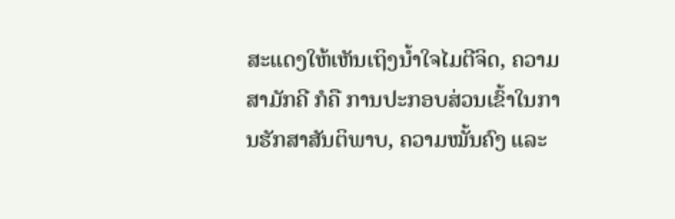ສະແດງໃຫ້ເຫັນເຖິງນໍ້າໃຈໄມຕີຈິດ, ຄວາມສາມັກຄີ ກໍຄື ການປະກອບສ່ວນເຂົ້າໃນການຮັກສາສັນຕິພາບ, ຄວາມໝັ້ນຄົງ ແລະ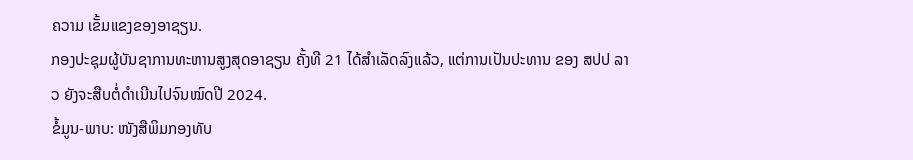ຄວາມ ເຂັ້ມແຂງຂອງອາຊຽນ.
ກອງປະຊຸມຜູ້ບັນຊາການທະຫານສູງສຸດອາຊຽນ ຄັ້ງທີ 21 ໄດ້ສຳເລັດລົງແລ້ວ, ແຕ່ການເປັນປະທານ ຂອງ ສປປ ລາວ ຍັງຈະສືບຕໍ່ດໍາເນີນໄປຈົນໝົດປີ 2024.
ຂໍ້ມູນ-ພາບ: ໜັງສືພິມກອງທັບ